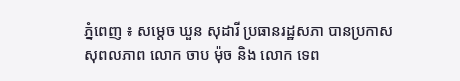ភ្នំពេញ ៖ សម្តេច ឃួន សុដារី ប្រធានរដ្ឋសភា បានប្រកាសសុពលភាព លោក ចាប ម៉ុច និង លោក ទេព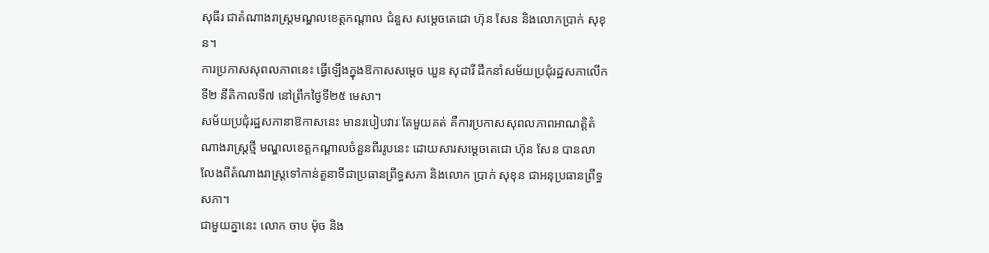សុធីរ ជាតំណាងរាស្រ្តមណ្ឌលខេត្តកណ្តាល ជំនួស សម្តេចតេជោ ហ៊ុន សែន និងលោកប្រាក់ សុខុន។
ការប្រកាសសុពលភាពនេះ ធ្វើឡើងក្នុងឱកាសសម្តេច ឃួន សុដារី ដឹកនាំសម័យប្រជុំរដ្ឋសភាលើកទី២ នីតិកាលទី៧ នៅព្រឹកថ្ងៃទី២៥ មេសា។
សម័យប្រជុំរដ្ឋសភានាឱកាសនេះ មានរបៀបវារៈតែមួយគត់ គឺការប្រកាសសុពលភាពអាណត្តិតំណាងរាស្រ្តថ្មី មណ្ឌលខេត្តកណ្តាលចំនួនពីររូបនេះ ដោយសារសម្តេចតេជោ ហ៊ុន សែន បានលាលែងពីតំណាងរាស្រ្តទៅកាន់តួនាទីជាប្រធានព្រឹទ្ធសភា និងលោក ប្រាក់ សុខុន ជាអនុប្រធានព្រឹទ្ធសភា។
ជាមួយគ្នានេះ លោក ចាប ម៉ុច និង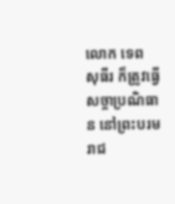លោក ទេព សុធីរ ក៏ត្រូវធ្វើសច្ចាប្រណិធាន នៅព្រះបរមរាជ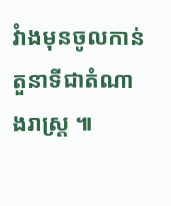វំាងមុនចូលកាន់តួនាទីជាតំណាងរាស្រ្ត ៕